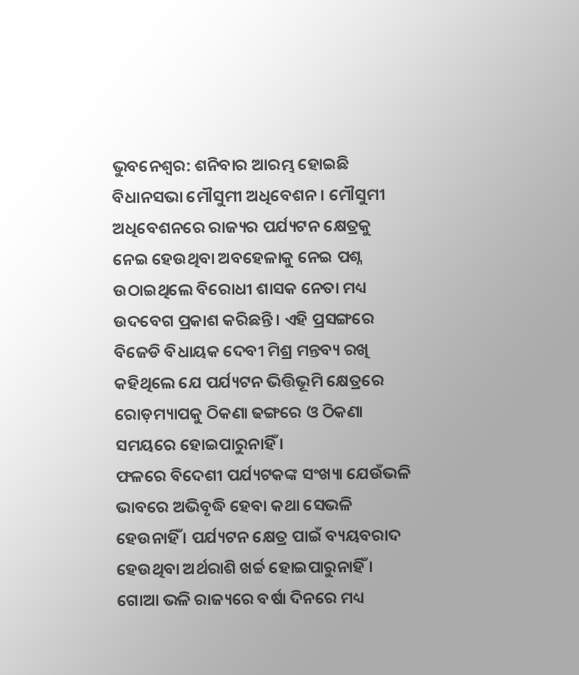ଭୁବନେଶ୍ୱର: ଶନିବାର ଆରମ୍ଭ ହୋଇଛି ବିଧାନସଭା ମୌସୁମୀ ଅଧିବେଶନ । ମୌସୁମୀ ଅଧିବେଶନରେ ରାଜ୍ୟର ପର୍ଯ୍ୟଟନ କ୍ଷେତ୍ରକୁ ନେଇ ହେଉଥିବା ଅବହେଳାକୁ ନେଇ ପଶ୍ନ ଉଠାଇଥିଲେ ବିରୋଧୀ ଶାସକ ନେତା ମଧ୍ୟ ଉଦବେଗ ପ୍ରକାଶ କରିଛନ୍ତି । ଏହି ପ୍ରସଙ୍ଗରେ ବିଜେଡି ବିଧାୟକ ଦେବୀ ମିଶ୍ର ମନ୍ତବ୍ୟ ରଖି କହିଥିଲେ ଯେ ପର୍ଯ୍ୟଟନ ଭିତ୍ତିଭୂମି କ୍ଷେତ୍ରରେ ରୋଡ଼ମ୍ୟାପକୁ ଠିକଣା ଢଙ୍ଗରେ ଓ ଠିକଣା ସମୟରେ ହୋଇପାରୁନାହିଁ ।
ଫଳରେ ବିଦେଶୀ ପର୍ଯ୍ୟଟକଙ୍କ ସଂଖ୍ୟା ଯେଉଁଭଳି ଭାବରେ ଅଭିବୃଦ୍ଧି ହେବା କଥା ସେଭଳି ହେଉନାହିଁ । ପର୍ଯ୍ୟଟନ କ୍ଷେତ୍ର ପାଇଁ ବ୍ୟୟବରାଦ ହେଉଥିବା ଅର୍ଥରାଶି ଖର୍ଚ୍ଚ ହୋଇପାରୁନାହିଁ । ଗୋଆ ଭଳି ରାଜ୍ୟରେ ବର୍ଷା ଦିନରେ ମଧ୍ୟ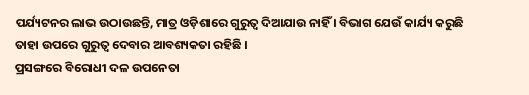ପର୍ଯ୍ୟଟନର ଲାଭ ଉଠାଉଛନ୍ତି, ମାତ୍ର ଓଡ଼ିଶାରେ ଗୁରୁତ୍ୱ ଦିଆଯାଉ ନାହିଁ । ବିଭାଗ ଯେଉଁ କାର୍ଯ୍ୟ କରୁଛି ତାହା ଉପରେ ଗୁରୁତ୍ୱ ଦେବାର ଆବଶ୍ୟକତା ରହିଛି ।
ପ୍ରସଙ୍ଗରେ ବିରୋଧୀ ଦଳ ଉପନେତା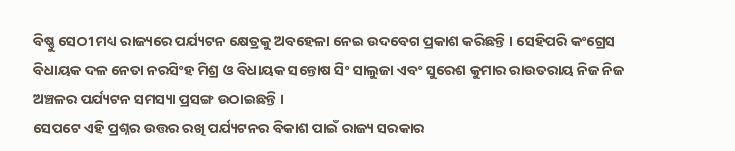ବିଷ୍ଣୁ ସେଠୀ ମଧ୍ୟ ରାଜ୍ୟରେ ପର୍ଯ୍ୟଟନ କ୍ଷେତ୍ରକୁ ଅବହେଳା ନେଇ ଉଦବେଗ ପ୍ରକାଶ କରିଛନ୍ତି । ସେହିପରି କଂଗ୍ରେସ ବିଧାୟକ ଦଳ ନେତା ନରସିଂହ ମିଶ୍ର ଓ ବିଧାୟକ ସନ୍ତୋଷ ସିଂ ସାଲୁଜା ଏବଂ ସୁରେଶ କୁମାର ରାଉତରାୟ ନିଜ ନିଜ ଅଞ୍ଚଳର ପର୍ଯ୍ୟଟନ ସମସ୍ୟା ପ୍ରସଙ୍ଗ ଉଠାଇଛନ୍ତି ।
ସେପଟେ ଏହି ପ୍ରଶ୍ନର ଉତ୍ତର ରଖି ପର୍ଯ୍ୟଟନର ବିକାଶ ପାଇଁ ରାଜ୍ୟ ସରକାର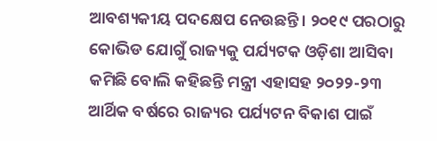ଆବଶ୍ୟକୀୟ ପଦକ୍ଷେପ ନେଉଛନ୍ତି । ୨୦୧୯ ପରଠାରୁ କୋଭିଡ ଯୋଗୁଁ ରାଜ୍ୟକୁ ପର୍ଯ୍ୟଟକ ଓଡ଼ିଶା ଆସିବା କମିଛି ବୋଲି କହିଛନ୍ତି ମନ୍ତ୍ରୀ ଏହାସହ ୨୦୨୨-୨୩ ଆର୍ଥିକ ବର୍ଷରେ ରାଜ୍ୟର ପର୍ଯ୍ୟଟନ ବିକାଶ ପାଇଁ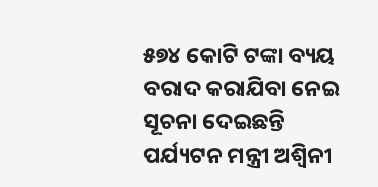୫୭୪ କୋଟି ଟଙ୍କା ବ୍ୟୟ ବରାଦ କରାଯିବା ନେଇ ସୂଚନା ଦେଇଛନ୍ତି ପର୍ଯ୍ୟଟନ ମନ୍ତ୍ରୀ ଅଶ୍ୱିନୀ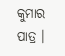କୁମାର ପାତ୍ର ।